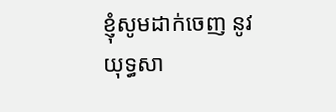ខ្ញុំសូមដាក់ចេញ នូវយុទ្ធសា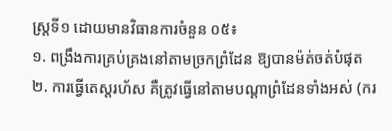ស្រ្តទី១ ដោយមានវិធានការចំនួន ០៥៖
១. ពង្រឹងការគ្រប់គ្រងនៅតាមច្រកព្រំដែន ឱ្យបានម៉ត់ចត់បំផុត
២. ការធ្វើតេស្តរហ័ស គឺត្រូវធ្វើនៅតាមបណ្តាព្រំដែនទាំងអស់ (ករ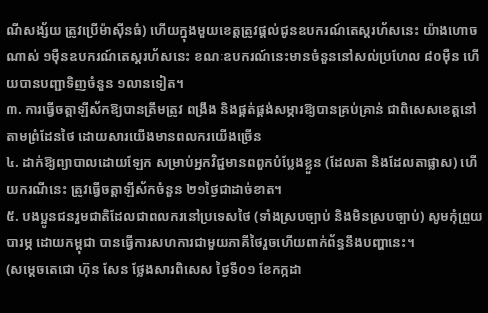ណីសង្ស័យ ត្រូវប្រើម៉ាស៊ីនធំ) ហើយក្នុងមួយខេត្តត្រូវផ្តល់ជូនឧបករណ៍តេស្តរហ័សនេះ យ៉ាងហោចណាស់ ១ម៉ឺនឧបករណ៍តេស្តរហ័សនេះ ខណៈឧបករណ៍នេះមានចំនួននៅសល់ប្រហែល ៨០ម៉ឺន ហើយបានបញ្ជាទិញចំនួន ១លានទៀត។
៣. ការធ្វើចត្តាឡីស័កឱ្យបានត្រឹមត្រូវ ពង្រឹង និងផ្គត់ផ្គង់សម្ភារឱ្យបានគ្រប់គ្រាន់ ជាពិសេសខេត្តនៅតាមព្រំដែនថៃ ដោយសារយើងមានពលករយើងច្រើន
៤. ដាក់ឱ្យព្យាបាលដោយឡែក សម្រាប់អ្នកវិជ្ជមានពពួកបំប្លែងខ្លួន (ដែលតា និងដែលតាផ្លាស) ហើយករណីនេះ ត្រូវធ្វើចត្តាឡីស័កចំនួន ២១ថ្ងៃជាដាច់ខាត។
៥. បងប្អូនជនរួមជាតិដែលជាពលករនៅប្រទេសថៃ (ទាំងស្របច្បាប់ និងមិនស្របច្បាប់) សូមកុំព្រួយបារម្ភ ដោយកម្ពុជា បានធ្វើការសហការជាមួយភាគីថៃរួចហើយពាក់ព័ន្ធនឹងបញ្ហានេះ។
(សម្តេចតេជោ ហ៊ុន សែន ថ្លែងសារពិសេស ថ្ងៃទី០១ ខែកក្កដា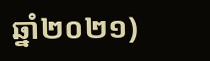ឆ្នាំ២០២១)